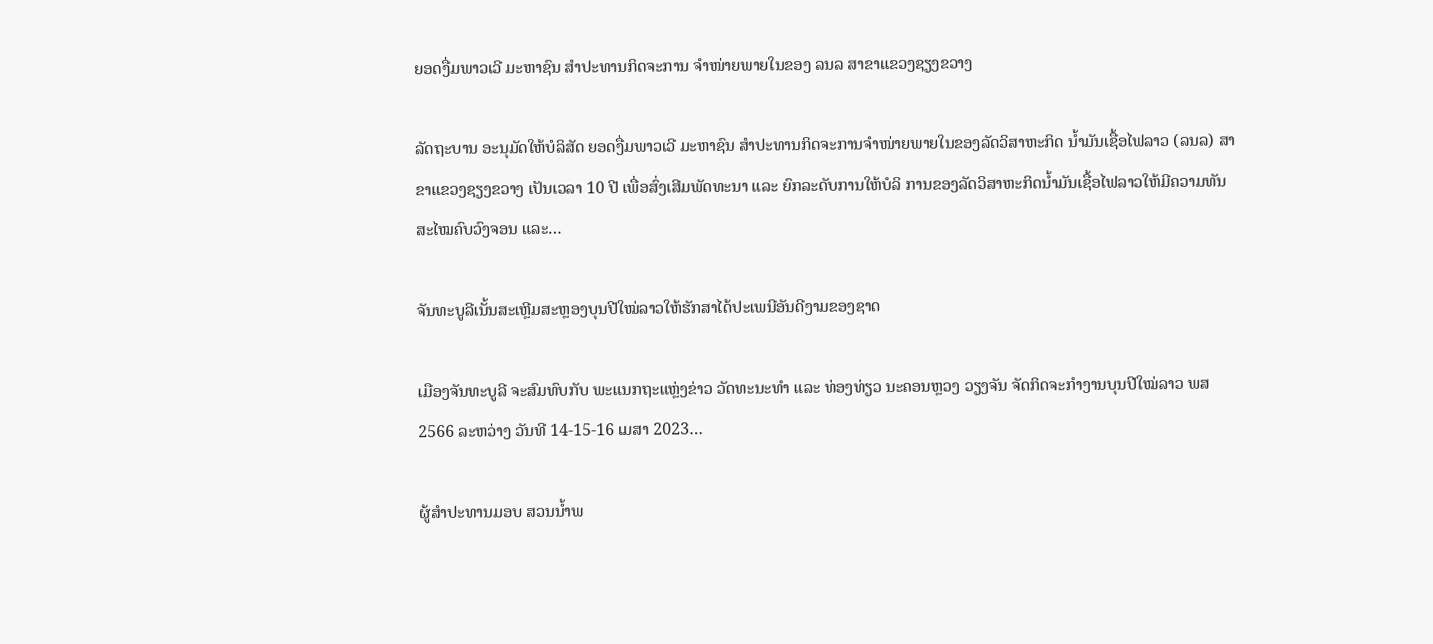ຍອດງື່ມພາວເວີ ມະຫາຊົນ ສໍາປະທານກິດຈະການ ຈໍາໜ່າຍພາຍໃນຂອງ ລນລ ສາຂາແຂວງຊຽງຂວາງ

ລັດຖະບານ ອະນຸມັດໃຫ້ບໍລິສັດ ຍອດງື່ມພາວເວີ ມະຫາຊົນ ສຳປະທານກິດຈະການຈໍາໜ່າຍພາຍໃນຂອງລັດວິສາຫະກິດ ນໍ້າມັນເຊື້ອໄຟລາວ (ລນລ) ສາຂາແຂວງຊຽງຂວາງ ເປັນເວລາ 10 ປີ ເພື່ອສົ່ງເສີມພັດທະນາ ແລະ ຍົກລະດັບການໃຫ້ບໍລິ ການຂອງລັດວິສາຫະກິດນໍ້າມັນເຊື້ອໄຟລາວໃຫ້ມີຄວາມທັນສະໄໝຄົບວົງຈອນ ແລະ…

ຈັນທະບູລີເນັ້ນສະເຫຼີມສະຫຼອງບຸນປີໃໝ່ລາວໃຫ້ຮັກສາໄດ້ປະເພນີອັນດີງາມຂອງຊາດ

ເມືອງຈັນທະບູລີ ຈະສົມທົບກັບ ພະແນກຖະແຫຼ່ງຂ່າວ ວັດທະນະທຳ ແລະ ທ່ອງທ່ຽວ ນະຄອນຫຼວງ ວຽງຈັນ ຈັດກິດຈະກໍາງານບຸນປີໃໝ່ລາວ ພສ 2566 ລະຫວ່າງ ວັນທີ 14-15-16 ເມສາ 2023…

ຜູ້ສຳປະທານມອບ ສວນນ້ຳພ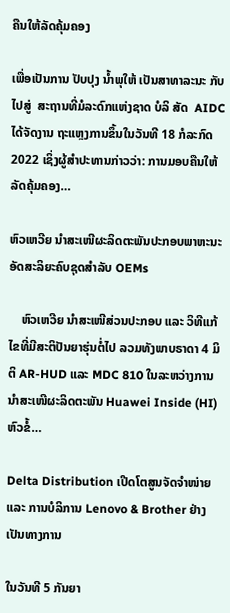ຄືນໃຫ້ລັດຄຸ້ມຄອງ

ເພື່ອເປັນການ ປັບປຸງ ນ້ຳພຸໃຫ້ ເປັນສາທາລະນະ ກັບໄປສູ່  ສະຖານທີ່ມໍລະດົກແຫ່ງຊາດ ບໍລິ ສັດ  AIDC  ໄດ້ຈັດງານ ຖະແຫຼງການຂຶ້ນໃນວັນທີ 18 ກໍລະກົດ 2022 ເຊິ່ງຜູ້ສຳປະທານກ່າວວ່າ: ການມອບຄືນໃຫ້ລັດຄຸ້ມຄອງ…

ຫົວເຫວີຍ ນໍາສະເໜີຜະລິດຕະພັນປະກອບພາຫະນະອັດສະລິຍະຄົບຊຸດສຳລັບ OEMs

    ຫົວເຫວີຍ ນໍາສະເໜີສ່ວນປະກອບ ແລະ ວິທີແກ້ໄຂທີ່ມີສະຕິປັນຍາຮຸ່ນຕໍ່ໄປ ລວມທັງພາບຣາດາ 4 ມິຕິ AR-HUD ແລະ MDC 810 ໃນລະຫວ່າງການນໍາສະເໜີຜະລິດຕະພັນ Huawei Inside (HI) ຫົວຂໍ້…

Delta Distribution ເປີດໂຕສູນຈັດຈໍາໜ່າຍ ແລະ ການບໍລິການ Lenovo & Brother ຢ່າງເປັນທາງການ

ໃນວັນທີ 5 ກັນຍາ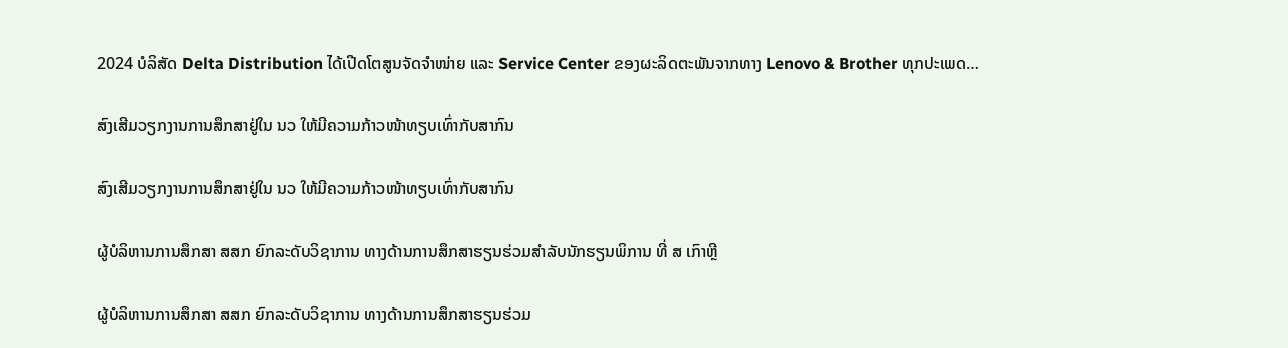2024 ບໍລິສັດ Delta Distribution ໄດ້ເປີດໂຕສູນຈັດຈໍາໜ່າຍ ແລະ Service Center ຂອງຜະລິດຕະພັນຈາກທາງ Lenovo & Brother ທຸກປະເພດ…

ສົງເສີມວຽກງານການສຶກສາຢູ່ໃນ ນວ ໃຫ້ມີຄວາມກ້າວໜ້າທຽບເທົ່າກັບສາກົນ

ສົງເສີມວຽກງານການສຶກສາຢູ່ໃນ ນວ ໃຫ້ມີຄວາມກ້າວໜ້າທຽບເທົ່າກັບສາກົນ

ຜູ້ບໍລິຫານການສຶກສາ ສສກ ຍົກລະດັບວິຊາການ ທາງດ້ານການສຶກສາຮຽນຮ່ວມສຳລັບນັກຮຽນພິການ ທີ່ ສ ເກົາຫຼີ

ຜູ້ບໍລິຫານການສຶກສາ ສສກ ຍົກລະດັບວິຊາການ ທາງດ້ານການສຶກສາຮຽນຮ່ວມ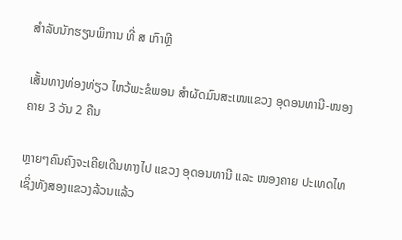ສຳລັບນັກຮຽນພິການ ທີ່ ສ ເກົາຫຼີ

ເສັ້ນທາງທ່ອງທ່ຽວ ໄຫວ້ພະຂໍພອນ ສຳຜັດມົນສະເໜແຂວງ ອຸດອນທານີ-ໜອງຄາຍ 3 ວັນ 2 ຄືນ

ຫຼາຍໆຄົນຄົງຈະເຄີຍເດີນທາງໄປ ແຂວງ ອຸດອນທານີ ແລະ ໜອງຄາຍ ປະເທດໄທ ເຊິ່ງທັງສອງແຂວງລ້ວນແລ້ວ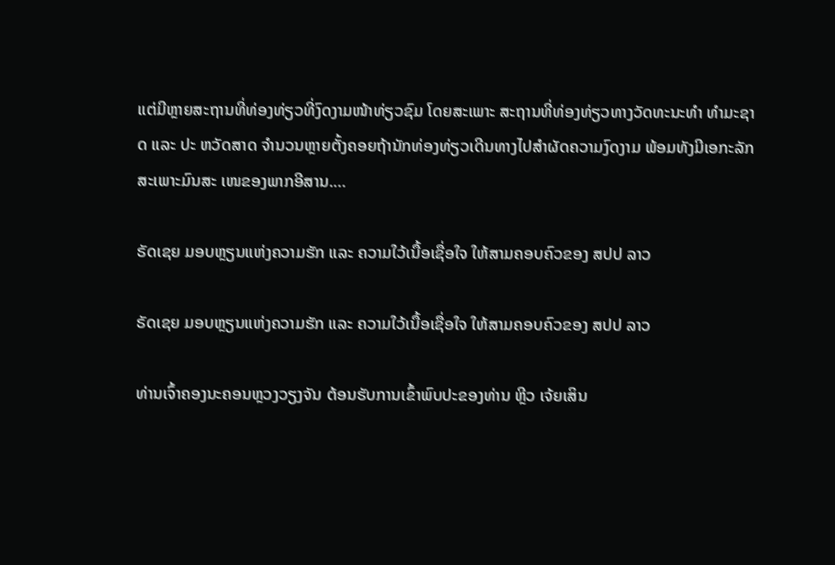ແຕ່ມີຫຼາຍສະຖານທີ່ທ່ອງທ່ຽວທີ່ງົດງາມໜ້າທ່ຽວຊົມ ໂດຍສະເພາະ ສະຖານທີ່ທ່ອງທ່ຽວທາງວັດທະນະທຳ ທຳມະຊາດ ແລະ ປະ ຫວັດສາດ ຈຳນວນຫຼາຍຕັ້ງຄອຍຖ້ານັກທ່ອງທ່ຽວເດີນທາງໄປສຳຜັດຄວາມງົດງາມ ພ້ອມທັງມີເອກະລັກສະເພາະມົນສະ ເໜຂອງພາກອີສານ.…

ຣັດເຊຍ ມອບຫຼຽນແຫ່ງຄວາມຮັກ ແລະ ຄວາມໃວ້ເນື້ອເຊື່ອໃຈ ໃຫ້ສາມຄອບຄົວຂອງ ສປປ ລາວ

ຣັດເຊຍ ມອບຫຼຽນແຫ່ງຄວາມຮັກ ແລະ ຄວາມໃວ້ເນື້ອເຊື່ອໃຈ ໃຫ້ສາມຄອບຄົວຂອງ ສປປ ລາວ

ທ່ານເຈົ້າຄອງນະຄອນຫຼວງວຽງຈັນ ຕ້ອນຮັບການເຂົ້າພົບປະຂອງທ່ານ ຫຼີວ ເຈ້ຍເສິນ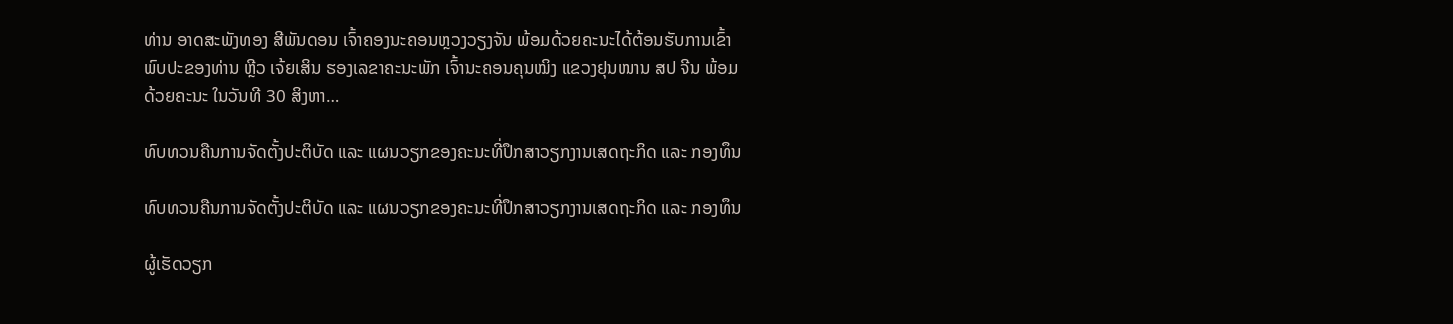ທ່ານ ອາດສະພັງທອງ ສີພັນດອນ ເຈົ້າຄອງນະຄອນຫຼວງວຽງຈັນ ພ້ອມດ້ວຍຄະນະໄດ້ຕ້ອນຮັບການເຂົ້າພົບປະຂອງທ່ານ ຫຼີວ ເຈ້ຍເສິນ ຮອງເລຂາຄະນະພັກ ເຈົ້ານະຄອນຄຸນໝິງ ແຂວງຢຸນໜານ ສປ ຈີນ ພ້ອມດ້ວຍຄະນະ ໃນວັນທີ 30 ສິງຫາ…

ທົບທວນຄືນການຈັດຕັ້ງປະຕິບັດ ແລະ ແຜນວຽກຂອງຄະນະທີ່ປຶກສາວຽກງານເສດຖະກິດ ແລະ ກອງທຶນ

ທົບທວນຄືນການຈັດຕັ້ງປະຕິບັດ ແລະ ແຜນວຽກຂອງຄະນະທີ່ປຶກສາວຽກງານເສດຖະກິດ ແລະ ກອງທຶນ

ຜູ້ເຮັດວຽກ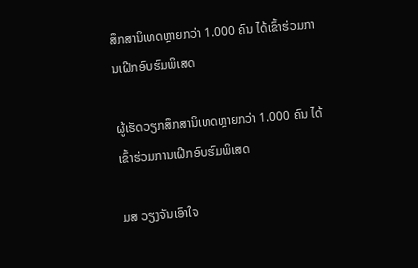ສຶກສານິເທດຫຼາຍກວ່າ 1.000 ຄົນ ໄດ້ເຂົ້າຮ່ວມການເຝີກອົບຮົມພິເສດ

ຜູ້ເຮັດວຽກສຶກສານິເທດຫຼາຍກວ່າ 1.000 ຄົນ ໄດ້ເຂົ້າຮ່ວມການເຝີກອົບຮົມພິເສດ

ມສ ວຽງຈັນເອົາໃຈ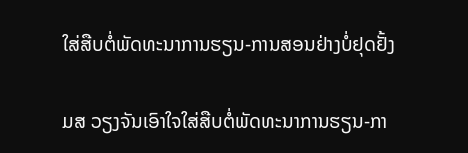ໃສ່ສືບຕໍ່ພັດທະນາການຮຽນ-ການສອນຢ່າງບໍ່ຢຸດຢັ້ງ

ມສ ວຽງຈັນເອົາໃຈໃສ່ສືບຕໍ່ພັດທະນາການຮຽນ-ກາ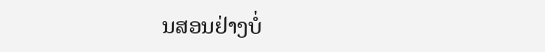ນສອນຢ່າງບໍ່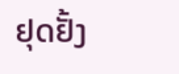ຢຸດຢັ້ງ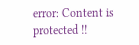error: Content is protected !!